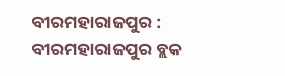ବୀରମହାରାଜପୁର : ବୀରମହାରାଜପୁର ବ୍ଲକ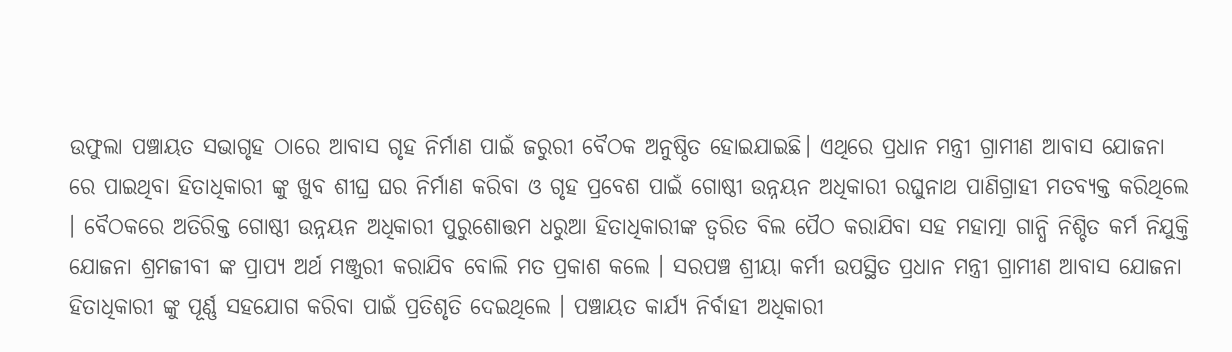ଉଫୁଲା ପଞ୍ଚାୟତ ସଭାଗୃହ ଠାରେ ଆବାସ ଗୃହ ନିର୍ମାଣ ପାଇଁ ଜରୁରୀ ବୈଠକ ଅନୁଷ୍ଠିତ ହୋଇଯାଇଛି। ଏଥିରେ ପ୍ରଧାନ ମନ୍ତ୍ରୀ ଗ୍ରାମୀଣ ଆବାସ ଯୋଜନା ରେ ପାଇଥିବା ହିତାଧିକାରୀ ଙ୍କୁ ଖୁବ ଶୀଘ୍ର ଘର ନିର୍ମାଣ କରିବା ଓ ଗୃହ ପ୍ରବେଶ ପାଇଁ ଗୋଷ୍ଠୀ ଉନ୍ନୟନ ଅଧିକାରୀ ରଘୁନାଥ ପାଣିଗ୍ରାହୀ ମତବ୍ୟକ୍ତ କରିଥିଲେ । ବୈଠକରେ ଅତିରିକ୍ତ ଗୋଷ୍ଠୀ ଉନ୍ନୟନ ଅଧିକାରୀ ପୁରୁଶୋତ୍ତମ ଧରୁଆ ହିତାଧିକାରୀଙ୍କ ତ୍ୱରିତ ବିଲ ପୈଠ କରାଯିବା ସହ ମହାତ୍ମା ଗାନ୍ଧି ନିଶ୍ଚିତ କର୍ମ ନିଯୁକ୍ତି ଯୋଜନା ଶ୍ରମଜୀବୀ ଙ୍କ ପ୍ରାପ୍ୟ ଅର୍ଥ ମଞ୍ଜୁରୀ କରାଯିବ ବୋଲି ମତ ପ୍ରକାଶ କଲେ । ସରପଞ୍ଚ ଶ୍ରୀୟା କର୍ମୀ ଉପସ୍ଥିତ ପ୍ରଧାନ ମନ୍ତ୍ରୀ ଗ୍ରାମୀଣ ଆବାସ ଯୋଜନା ହିତାଧିକାରୀ ଙ୍କୁ ପୂର୍ଣ୍ଣ ସହଯୋଗ କରିବା ପାଇଁ ପ୍ରତିଶୃତି ଦେଇଥିଲେ । ପଞ୍ଚାୟତ କାର୍ଯ୍ଯ ନିର୍ବାହୀ ଅଧିକାରୀ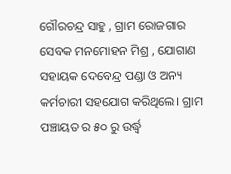ଗୌରଚନ୍ଦ୍ର ସାହୁ , ଗ୍ରାମ ରୋଜଗାର ସେବକ ମନମୋହନ ମିଶ୍ର , ଯୋଗାଣ ସହାୟକ ଦେବେନ୍ଦ୍ର ପଣ୍ଡା ଓ ଅନ୍ୟ କର୍ମଚାରୀ ସହଯୋଗ କରିଥିଲେ। ଗ୍ରାମ ପଞ୍ଚାୟତ ର ୫୦ ରୁ ଉର୍ଦ୍ଧ୍ବ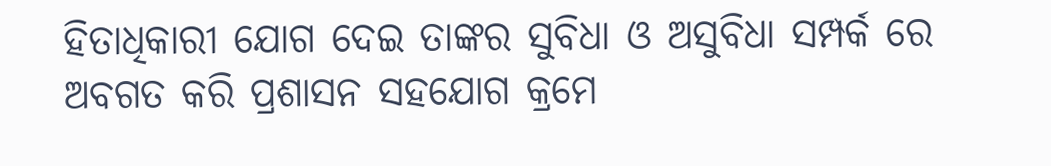ହିତାଧିକାରୀ ଯୋଗ ଦେଇ ତାଙ୍କର ସୁବିଧା ଓ ଅସୁବିଧା ସମ୍ପର୍କ ରେ ଅବଗତ କରି ପ୍ରଶାସନ ସହଯୋଗ କ୍ରମେ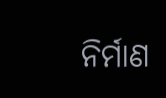ନିର୍ମାଣ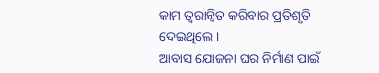କାମ ତ୍ୱରାନ୍ୱିତ କରିବାର ପ୍ରତିଶୃତି ଦେଇଥିଲେ ।
ଆବାସ ଯୋଜନା ଘର ନିର୍ମାଣ ପାଇଁ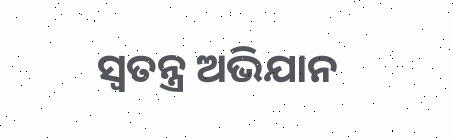ସ୍ଵତନ୍ତ୍ର ଅଭିଯାନ